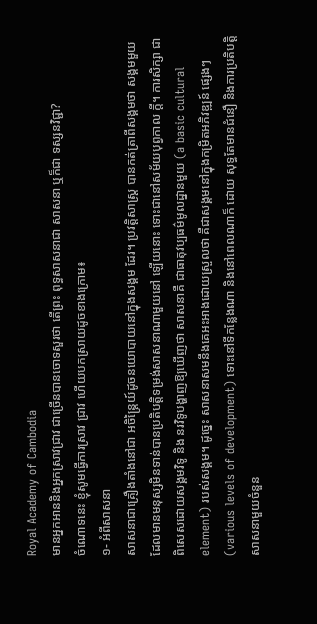Royal Academy of Cambodia
មានអ្នកអាននិងអ្នកស្រាវជ្រាវ ជាច្រើនបានចោទសួរថា តើព្រះ ពុទ្ធសាសនាជា សាសនា ឬក៏ជា ទស្សនវិជ្ជា?
ចំណោទនេះ ខ្ញុំសូមធ្វើការស្រាវ ជ្រាវ ហើយបកស្រាយដូចខាងក្រោម៖
១- អំពីសាសនា
សាសនាជាគ្រឿងតាំងនៅជា អចិន្ដ្រៃយ៍ដូចនយោបាយនៅក្នុងសង្គម ដែរ។ ប្រវត្ដិសាស្ដ្រ បានកត់ត្រាពីសង្គមថា សង្គមមួយដែលមានមនុស្សមិនទាន់បានប្រតិបត្ដិទម្រង់សាសនាណាមួយនៅ ឡើយនោះ ទោះជានៅសម័យបុព្វកាល ក្ដី។ ការសិក្សា ជាពិសេសដោយសង្គមវិទូ និង នរវិទូបង្ហាញឱ្យឃើញថា សាសនាគឺ ជាធាតុវប្បធម៌មូលដ្នានមួយ (a basic cultural element) របស់សង្គម។ ដូច្នេះ សាសនាសមនឹងគេអះអាងដោយស្រួលថា គឺជាសង្គមនៅក្នុងកម្រិតអភិវឌ្ឍន៍ ផ្សេងៗ (various levels of development) ទោះនៅទីកន្លែងណា និងនៅពេលណាក៏ ដោយ សុទ្ធតែមានជំនឿ និងការប្រតិបត្ដិ សាសនាមួយចំនួន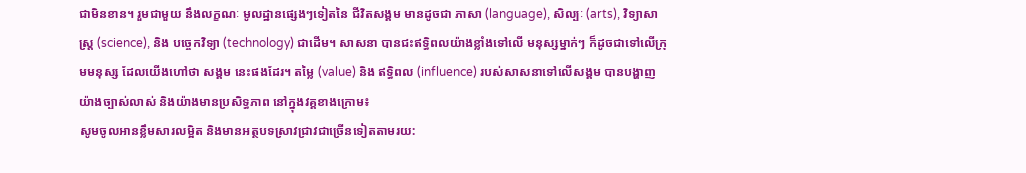ជាមិនខាន។ រួមជាមួយ នឹងលក្ខណៈ មូលដ្ឋានផ្សេងៗទៀតនៃ ជីវិតសង្គម មានដូចជា ភាសា (language), សិល្បៈ (arts), វិទ្យាសាស្ដ្រ (science), និង បច្ចេកវិទ្យា (technology) ជាដើម។ សាសនា បានជះឥទ្ធិពលយ៉ាងខ្លាំងទៅលើ មនុស្សម្នាក់ៗ ក៏ដូចជាទៅលើក្រុមមនុស្ស ដែលយើងហៅថា សង្គម នេះផងដែរ។ តម្លៃ (value) និង ឥទ្ធិពល (influence) របស់សាសនាទៅលើសង្គម បានបង្ហាញ យ៉ាងច្បាស់លាស់ និងយ៉ាងមានប្រសិទ្ធភាព នៅក្នុងវគ្គខាងក្រោម៖
សូមចូលអានខ្លឹមសារលម្អិត និងមានអត្ថបទស្រាវជ្រាវជាច្រើនទៀតតាមរយ: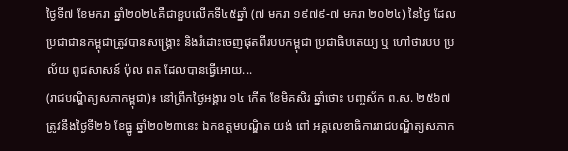ថ្ងៃទី៧ ខែមករា ឆ្នាំ២០២៤គឺជាខួបលើកទី៤៥ឆ្នាំ (៧ មករា ១៩៧៩-៧ មករា ២០២៤) នៃថ្ងៃ ដែលប្រជាជានកម្ពុជាត្រូវបានសង្គ្រោះ និងរំដោះចេញផុតពីរបបកម្ពុជា ប្រជាធិបតេយ្យ ឬ ហៅថារបប ប្រល័យ ពូជសាសន៍ ប៉ុល ពត ដែលបានធ្វើអោយ...
(រាជបណ្ឌិត្យសភាកម្ពុជា)៖ នៅព្រឹកថ្ងៃអង្គារ ១៤ កើត ខែមិគសិរ ឆ្នាំថោះ បញ្ចស័ក ព.ស. ២៥៦៧ ត្រូវនឹងថ្ងៃទី២៦ ខែធ្នូ ឆ្នាំ២០២៣នេះ ឯកឧត្ដមបណ្ឌិត យង់ ពៅ អគ្គលេខាធិការរាជបណ្ឌិត្យសភាក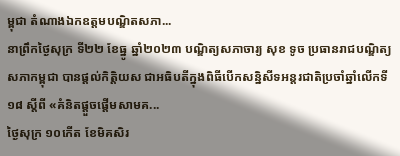ម្ពុជា តំណាងឯកឧត្ដមបណ្ឌិតសភា...
នាព្រឹកថ្ងៃសុក្រ ទី២២ ខែធ្នូ ឆ្នាំ២០២៣ បណ្ឌិត្យសភាចារ្យ សុខ ទូច ប្រធានរាជបណ្ឌិត្យសភាកម្ពុជា បានផ្តល់កិត្តិយស ជាអធិបតីក្នុងពិធីបើកសន្និសីទអន្តរជាតិប្រចាំឆ្នាំលើកទី១៨ ស្តីពី «គំនិតផ្តួចផ្តើមសាមគ...
ថ្ងៃសុក្រ ១០កើត ខែមិគសិរ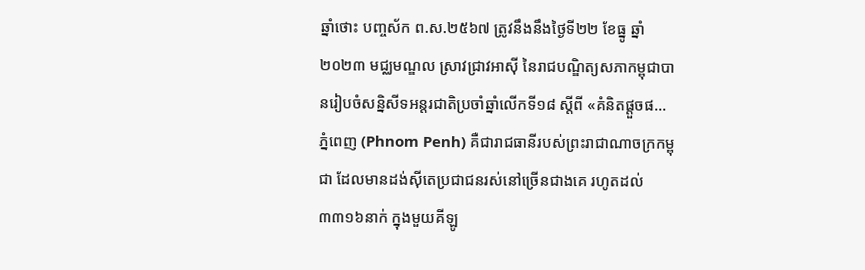ឆ្នាំថោះ បញ្ចស័ក ព.ស.២៥៦៧ ត្រូវនឹងនឹងថ្ងៃទី២២ ខែធ្នូ ឆ្នាំ២០២៣ មជ្ឈមណ្ឌល ស្រាវជ្រាវអាស៊ី នៃរាជបណ្ឌិត្យសភាកម្ពុជាបានរៀបចំសន្និសីទអន្តរជាតិប្រចាំឆ្នាំលើកទី១៨ ស្តីពី «គំនិតផ្តួចផ...
ភ្នំពេញ (Phnom Penh) គឺជារាជធានីរបស់ព្រះរាជាណាចក្រកម្ពុជា ដែលមានដង់ស៊ីតេប្រជាជនរស់នៅច្រើនជាងគេ រហូតដល់៣៣១៦នាក់ ក្នុងមួយគីឡូ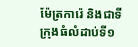ម៉ែត្រការ៉េ និងជាទីក្រុងធំលំដាប់ទី១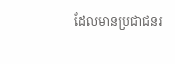ដែលមានប្រជាជនរ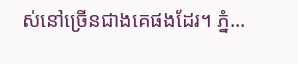ស់នៅច្រើនជាងគេផងដែរ។ ភ្នំ...